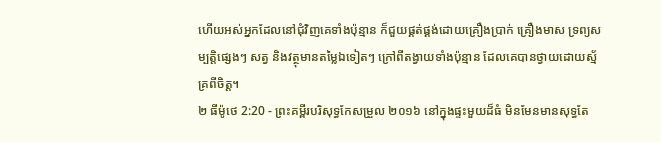ហើយអស់អ្នកដែលនៅជុំវិញគេទាំងប៉ុន្មាន ក៏ជួយផ្គត់ផ្គង់ដោយគ្រឿងប្រាក់ គ្រឿងមាស ទ្រព្យសម្បត្តិផ្សេងៗ សត្វ និងវត្ថុមានតម្លៃឯទៀតៗ ក្រៅពីតង្វាយទាំងប៉ុន្មាន ដែលគេបានថ្វាយដោយស្ម័គ្រពីចិត្ត។
២ ធីម៉ូថេ 2:20 - ព្រះគម្ពីរបរិសុទ្ធកែសម្រួល ២០១៦ នៅក្នុងផ្ទះមួយដ៏ធំ មិនមែនមានសុទ្ធតែ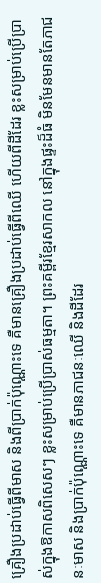គ្រឿងប្រដាប់ធ្វើពីមាស និងពីប្រាក់ប៉ុណ្ណោះទេ គឺមានគ្រឿងប្រដាប់ធ្វើពីឈើ ហើយពីដីដែរ ខ្លះសម្រាប់ប្រើប្រាស់ក្នុងឱកាសពិសេសៗ ខ្លះសម្រាប់ប្រើប្រាស់ធម្មតា។ ព្រះគម្ពីរខ្មែរសាកល នៅក្នុងផ្ទះដ៏ធំ មិនមែនមានតែភាជនៈមាស និងប្រាក់ប៉ុណ្ណោះទេ គឺមានភាជនៈឈើ និងដីដែរ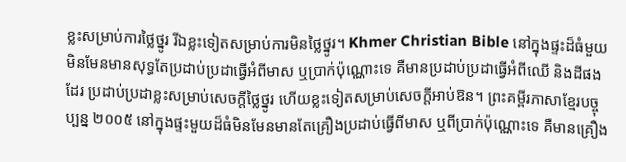ខ្លះសម្រាប់ការថ្លៃថ្នូរ រីឯខ្លះទៀតសម្រាប់ការមិនថ្លៃថ្នូរ។ Khmer Christian Bible នៅក្នុងផ្ទះដ៏ធំមួយ មិនមែនមានសុទ្ធតែប្រដាប់ប្រដាធ្វើអំពីមាស ឬប្រាក់ប៉ុណ្ណោះទេ គឺមានប្រដាប់ប្រដាធ្វើអំពីឈើ និងដីផងដែរ ប្រដាប់ប្រដាខ្លះសម្រាប់សេចក្តីថ្លៃថ្នូរ ហើយខ្លះទៀតសម្រាប់សេចក្តីអាប់ឱន។ ព្រះគម្ពីរភាសាខ្មែរបច្ចុប្បន្ន ២០០៥ នៅក្នុងផ្ទះមួយដ៏ធំមិនមែនមានតែគ្រឿងប្រដាប់ធ្វើពីមាស ឬពីប្រាក់ប៉ុណ្ណោះទេ គឺមានគ្រឿង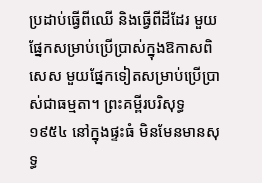ប្រដាប់ធ្វើពីឈើ និងធ្វើពីដីដែរ មួយផ្នែកសម្រាប់ប្រើប្រាស់ក្នុងឱកាសពិសេស មួយផ្នែកទៀតសម្រាប់ប្រើប្រាស់ជាធម្មតា។ ព្រះគម្ពីរបរិសុទ្ធ ១៩៥៤ នៅក្នុងផ្ទះធំ មិនមែនមានសុទ្ធ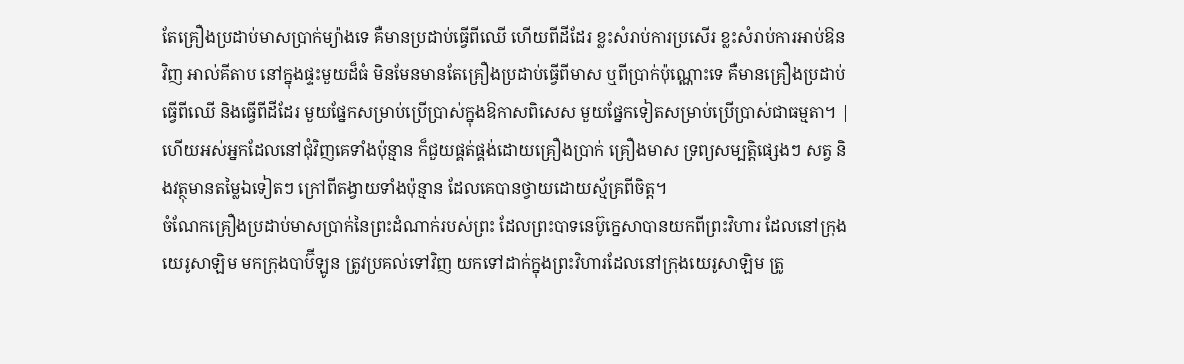តែគ្រឿងប្រដាប់មាសប្រាក់ម្យ៉ាងទេ គឺមានប្រដាប់ធ្វើពីឈើ ហើយពីដីដែរ ខ្លះសំរាប់ការប្រសើរ ខ្លះសំរាប់ការអាប់ឱនវិញ អាល់គីតាប នៅក្នុងផ្ទះមួយដ៏ធំ មិនមែនមានតែគ្រឿងប្រដាប់ធ្វើពីមាស ឬពីប្រាក់ប៉ុណ្ណោះទេ គឺមានគ្រឿងប្រដាប់ធ្វើពីឈើ និងធ្វើពីដីដែរ មួយផ្នែកសម្រាប់ប្រើប្រាស់ក្នុងឱកាសពិសេស មួយផ្នែកទៀតសម្រាប់ប្រើប្រាស់ជាធម្មតា។ |
ហើយអស់អ្នកដែលនៅជុំវិញគេទាំងប៉ុន្មាន ក៏ជួយផ្គត់ផ្គង់ដោយគ្រឿងប្រាក់ គ្រឿងមាស ទ្រព្យសម្បត្តិផ្សេងៗ សត្វ និងវត្ថុមានតម្លៃឯទៀតៗ ក្រៅពីតង្វាយទាំងប៉ុន្មាន ដែលគេបានថ្វាយដោយស្ម័គ្រពីចិត្ត។
ចំណែកគ្រឿងប្រដាប់មាសប្រាក់នៃព្រះដំណាក់របស់ព្រះ ដែលព្រះបាទនេប៊ូក្នេសាបានយកពីព្រះវិហារ ដែលនៅក្រុងយេរូសាឡិម មកក្រុងបាប៊ីឡូន ត្រូវប្រគល់ទៅវិញ យកទៅដាក់ក្នុងព្រះវិហារដែលនៅក្រុងយេរូសាឡិម ត្រូ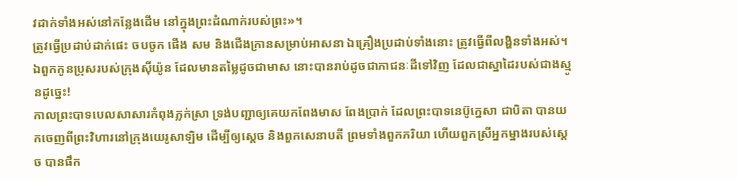វដាក់ទាំងអស់នៅកន្លែងដើម នៅក្នុងព្រះដំណាក់របស់ព្រះ»។
ត្រូវធ្វើប្រដាប់ដាក់ផេះ ចបចូក ផើង សម និងជើងក្រានសម្រាប់អាសនា ឯគ្រឿងប្រដាប់ទាំងនោះ ត្រូវធ្វើពីលង្ហិនទាំងអស់។
ឯពួកកូនប្រុសរបស់ក្រុងស៊ីយ៉ូន ដែលមានតម្លៃដូចជាមាស នោះបានរាប់ដូចជាភាជនៈដីទៅវិញ ដែលជាស្នាដៃរបស់ជាងស្មូនដូច្នេះ!
កាលព្រះបាទបេលសាសារកំពុងភ្លក់ស្រា ទ្រង់បញ្ជាឲ្យគេយកពែងមាស ពែងប្រាក់ ដែលព្រះបាទនេប៊ូក្នេសា ជាបិតា បានយកចេញពីព្រះវិហារនៅក្រុងយេរូសាឡិម ដើម្បីឲ្យស្តេច និងពួកសេនាបតី ព្រមទាំងពួកភរិយា ហើយពួកស្រីអ្នកម្នាងរបស់ស្ដេច បានផឹក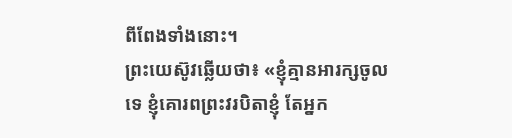ពីពែងទាំងនោះ។
ព្រះយេស៊ូវឆ្លើយថា៖ «ខ្ញុំគ្មានអារក្សចូលទេ ខ្ញុំគោរពព្រះវរបិតាខ្ញុំ តែអ្នក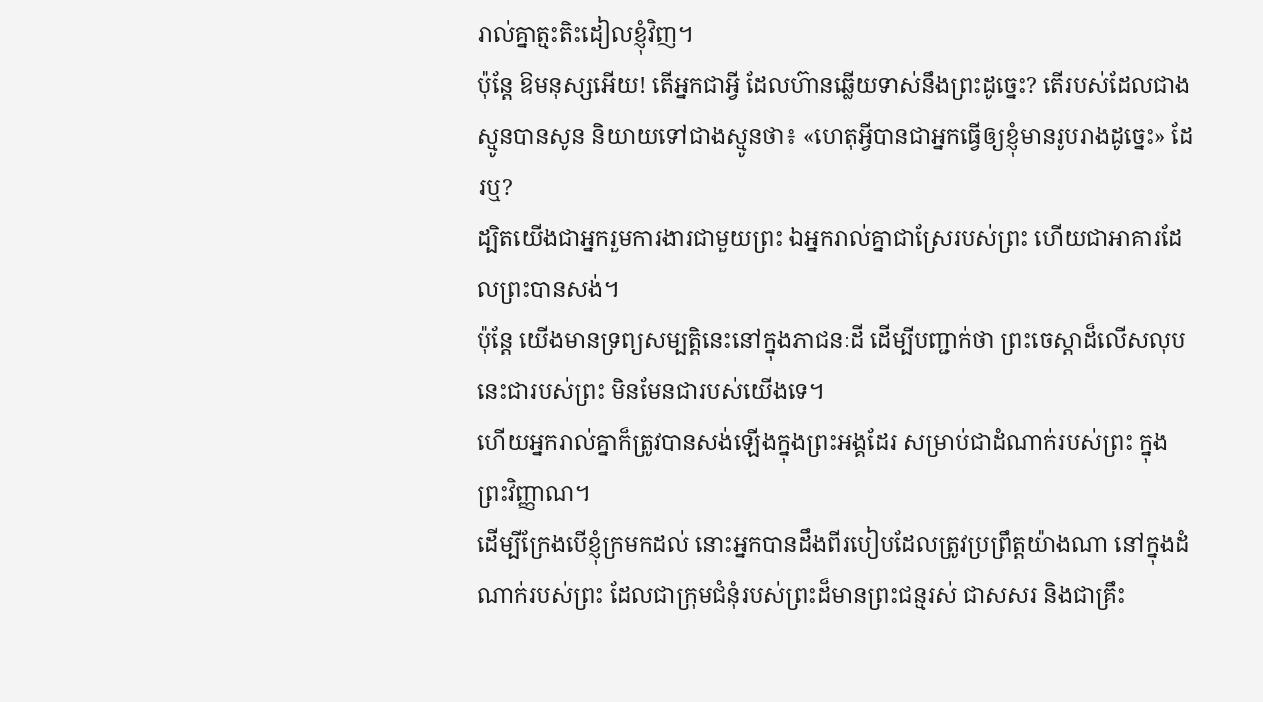រាល់គ្នាត្មះតិះដៀលខ្ញុំវិញ។
ប៉ុន្តែ ឱមនុស្សអើយ! តើអ្នកជាអ្វី ដែលហ៊ានឆ្លើយទាស់នឹងព្រះដូច្នេះ? តើរបស់ដែលជាងស្មូនបានសូន និយាយទៅជាងស្មូនថា៖ «ហេតុអ្វីបានជាអ្នកធ្វើឲ្យខ្ញុំមានរូបរាងដូច្នេះ» ដែរឬ?
ដ្បិតយើងជាអ្នករួមការងារជាមួយព្រះ ឯអ្នករាល់គ្នាជាស្រែរបស់ព្រះ ហើយជាអាគារដែលព្រះបានសង់។
ប៉ុន្ដែ យើងមានទ្រព្យសម្បត្តិនេះនៅក្នុងភាជនៈដី ដើម្បីបញ្ជាក់ថា ព្រះចេស្ដាដ៏លើសលុបនេះជារបស់ព្រះ មិនមែនជារបស់យើងទេ។
ហើយអ្នករាល់គ្នាក៏ត្រូវបានសង់ឡើងក្នុងព្រះអង្គដែរ សម្រាប់ជាដំណាក់របស់ព្រះ ក្នុងព្រះវិញ្ញាណ។
ដើម្បីក្រែងបើខ្ញុំក្រមកដល់ នោះអ្នកបានដឹងពីរបៀបដែលត្រូវប្រព្រឹត្តយ៉ាងណា នៅក្នុងដំណាក់របស់ព្រះ ដែលជាក្រុមជំនុំរបស់ព្រះដ៏មានព្រះជន្មរស់ ជាសសរ និងជាគ្រឹះ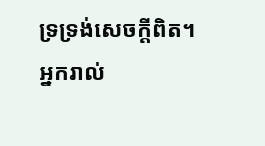ទ្រទ្រង់សេចក្ដីពិត។
អ្នករាល់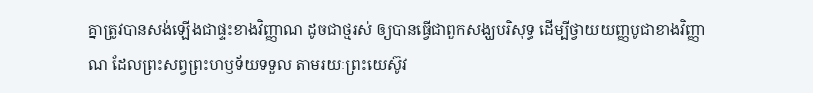គ្នាត្រូវបានសង់ឡើងជាផ្ទះខាងវិញ្ញាណ ដូចជាថ្មរស់ ឲ្យបានធ្វើជាពួកសង្ឃបរិសុទ្ធ ដើម្បីថ្វាយយញ្ញបូជាខាងវិញ្ញាណ ដែលព្រះសព្វព្រះហឫទ័យទទួល តាមរយៈព្រះយេស៊ូវ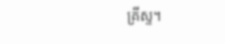គ្រីស្ទ។